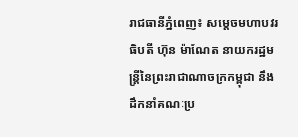រាជធានីភ្នំពេញ៖ សម្តេចមហាបវរធិបតី ហ៊ុន ម៉ាណែត នាយករដ្ឋមន្ត្រីនៃព្រះរាជាណាចក្រកម្ពុជា នឹងដឹកនាំគណៈប្រ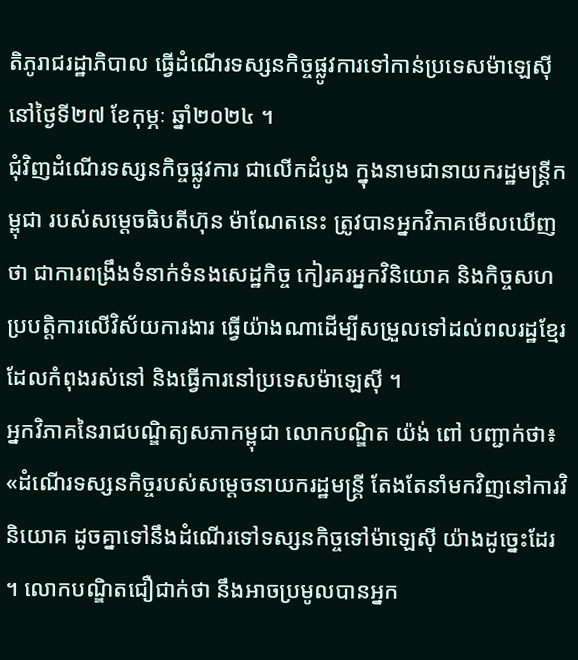តិភូរាជរដ្ឋាភិបាល ធ្វើដំណើរទស្សនកិច្ចផ្លូវការទៅកាន់ប្រទេសម៉ាឡេស៊ីនៅថ្ងៃទី២៧ ខែកុម្ភៈ ឆ្នាំ២០២៤ ។
ជុំវិញដំណើរទស្សនកិច្ចផ្លូវការ ជាលើកដំបូង ក្នុងនាមជានាយករដ្ឋមន្ត្រីកម្ពុជា របស់សម្តេចធិបតីហ៊ុន ម៉ាណែតនេះ ត្រូវបានអ្នកវិភាគមើលឃើញថា ជាការពង្រឹងទំនាក់ទំនងសេដ្ឋកិច្ច កៀរគរអ្នកវិនិយោគ និងកិច្ចសហប្របត្តិការលើវិស័យការងារ ធ្វើយ៉ាងណាដើម្បីសម្រួលទៅដល់ពលរដ្ឋខ្មែរ ដែលកំពុងរស់នៅ និងធ្វើការនៅប្រទេសម៉ាឡេស៊ី ។
អ្នកវិភាគនៃរាជបណ្ឌិត្យសភាកម្ពុជា លោកបណ្ឌិត យ៉ង់ ពៅ បញ្ជាក់ថា៖ «ដំណើរទស្សនកិច្ចរបស់សម្តេចនាយករដ្ឋមន្ត្រី តែងតែនាំមកវិញនៅការវិនិយោគ ដូចគ្នាទៅនឹងដំណើរទៅទស្សនកិច្ចទៅម៉ាឡេស៊ី យ៉ាងដូច្នេះដែរ ។ លោកបណ្ឌិតជឿជាក់ថា នឹងអាចប្រមូលបានអ្នក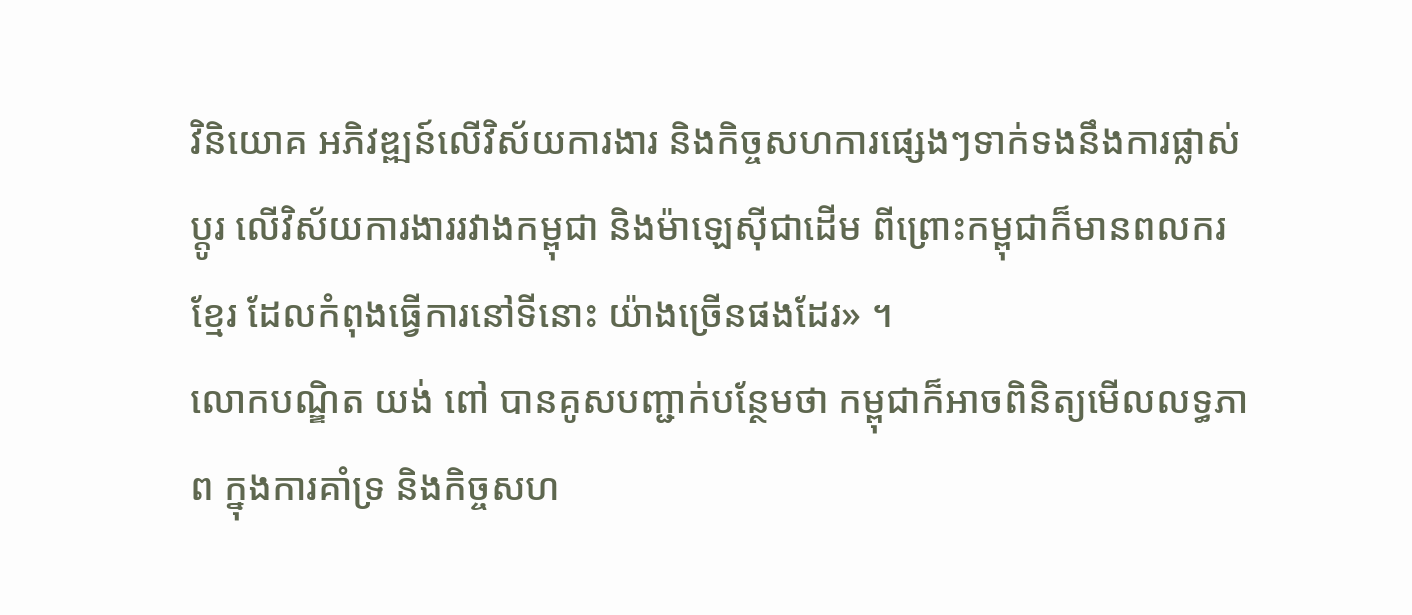វិនិយោគ អភិវឌ្ឍន៍លើវិស័យការងារ និងកិច្ចសហការផ្សេងៗទាក់ទងនឹងការផ្លាស់ប្តូរ លើវិស័យការងាររវាងកម្ពុជា និងម៉ាឡេស៊ីជាដើម ពីព្រោះកម្ពុជាក៏មានពលករខ្មែរ ដែលកំពុងធ្វើការនៅទីនោះ យ៉ាងច្រើនផងដែរ» ។
លោកបណ្ឌិត យង់ ពៅ បានគូសបញ្ជាក់បន្ថែមថា កម្ពុជាក៏អាចពិនិត្យមើលលទ្ធភាព ក្នុងការគាំទ្រ និងកិច្ចសហ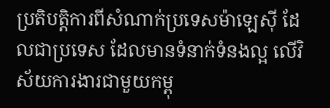ប្រតិបត្តិការពីសំណាក់ប្រទេសម៉ាឡេស៊ី ដែលជាប្រទេស ដែលមានទំនាក់ទំនងល្អ លើវិស័យការងារជាមួយកម្ពុ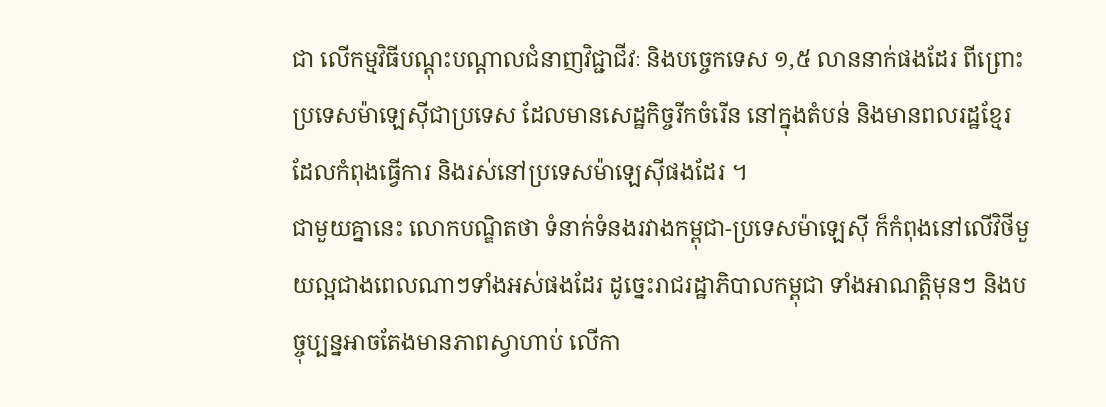ជា លើកម្មវិធីបណ្តុះបណ្តាលជំនាញវិជ្ជាជីវៈ និងបច្ចេកទេស ១,៥ លាននាក់ផងដែរ ពីព្រោះប្រទេសម៉ាឡេស៊ីជាប្រទេស ដែលមានសេដ្ឋកិច្ចរីកចំរើន នៅក្នុងតំបន់ និងមានពលរដ្ឋខ្មែរ ដែលកំពុងធ្វើការ និងរស់នៅប្រទេសម៉ាឡេស៊ីផងដែរ ។
ជាមួយគ្នានេះ លោកបណ្ឌិតថា ទំនាក់ទំនងរវាងកម្ពុជា-ប្រទេសម៉ាឡេស៊ី ក៏កំពុងនៅលើវិថីមួយល្អជាងពេលណាៗទាំងអស់ផងដែរ ដូច្នេះរាជរដ្ឋាភិបាលកម្ពុជា ទាំងអាណត្តិមុនៗ និងបច្ចុប្បន្នអាចតែងមានភាពស្វាហាប់ លើកា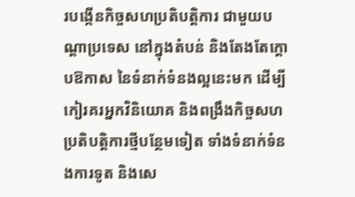របង្កើនកិច្ចសហប្រតិបត្តិការ ជាមួយបណ្តាប្រទេស នៅក្នុងតំបន់ និងតែងតែក្តោបឱកាស នៃទំនាក់ទំនងល្អនេះមក ដើម្បីកៀរគរអ្នកវិនិយោគ និងពង្រឹងកិច្ចសហប្រតិបត្តិការថ្មីបន្ថែមទៀត ទាំងទំនាក់ទំនងការទូត និងសេ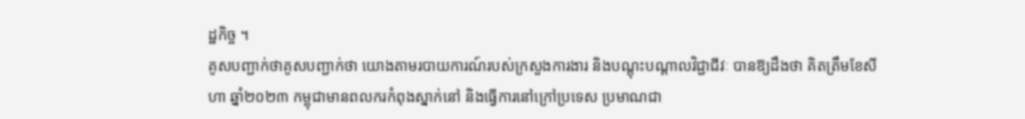ដ្ឋកិច្ច ។
គូសបញ្ជាក់ថាគូសបញ្ជាក់ថា យោងតាមរបាយការណ៍របស់ក្រសួងការងារ និងបណ្តុះបណ្តាលវិជ្ជាជីវៈ បានឱ្យដឹងថា គិតត្រឹមខែសីហា ឆ្នាំ២០២៣ កម្ពុជាមានពលករកំពុងស្នាក់នៅ និងធ្វើការនៅក្រៅប្រទេស ប្រមាណជា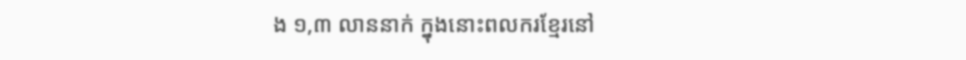ង ១,៣ លាននាក់ ក្នុងនោះពលករខ្មែរនៅ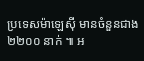ប្រទេសម៉ាឡេស៊ី មានចំនួនជាង ២២០០ នាក់ ៕ អ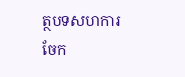ត្ថបទសហការ
ចែក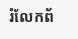រំលែកព័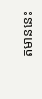តមាននេះ